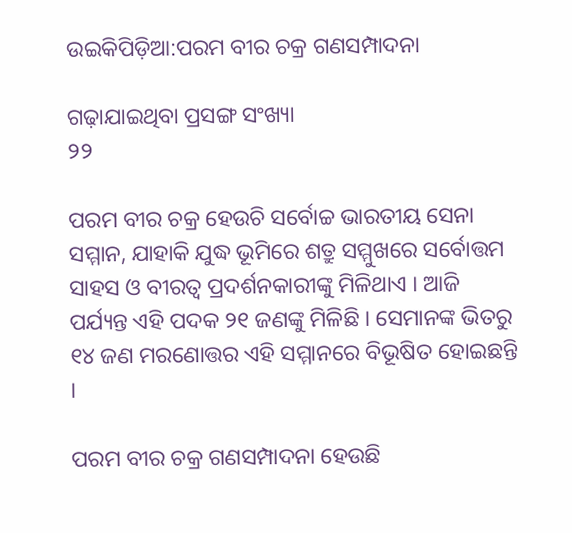ଉଇକିପିଡ଼ିଆ:ପରମ ବୀର ଚକ୍ର ଗଣସମ୍ପାଦନା

ଗଢ଼ାଯାଇଥିବା ପ୍ରସଙ୍ଗ ସଂଖ୍ୟା
୨୨

ପରମ ବୀର ଚକ୍ର ହେଉଚି ସର୍ବୋଚ୍ଚ ଭାରତୀୟ ସେନା ସମ୍ମାନ, ଯାହାକି ଯୁଦ୍ଧ ଭୂମିରେ ଶତ୍ରୁ ସମ୍ମୁଖରେ ସର୍ବୋତ୍ତମ ସାହସ ଓ ବୀରତ୍ୱ ପ୍ରଦର୍ଶନକାରୀଙ୍କୁ ମିଳିଥାଏ । ଆଜି ପର୍ଯ୍ୟନ୍ତ ଏହି ପଦକ ୨୧ ଜଣଙ୍କୁ ମିଳିଛି । ସେମାନଙ୍କ ଭିତରୁ ୧୪ ଜଣ ମରଣୋତ୍ତର ଏହି ସମ୍ମାନରେ ବିଭୂଷିତ ହୋଇଛନ୍ତି ।

ପରମ ବୀର ଚକ୍ର ଗଣସମ୍ପାଦନା ହେଉଛି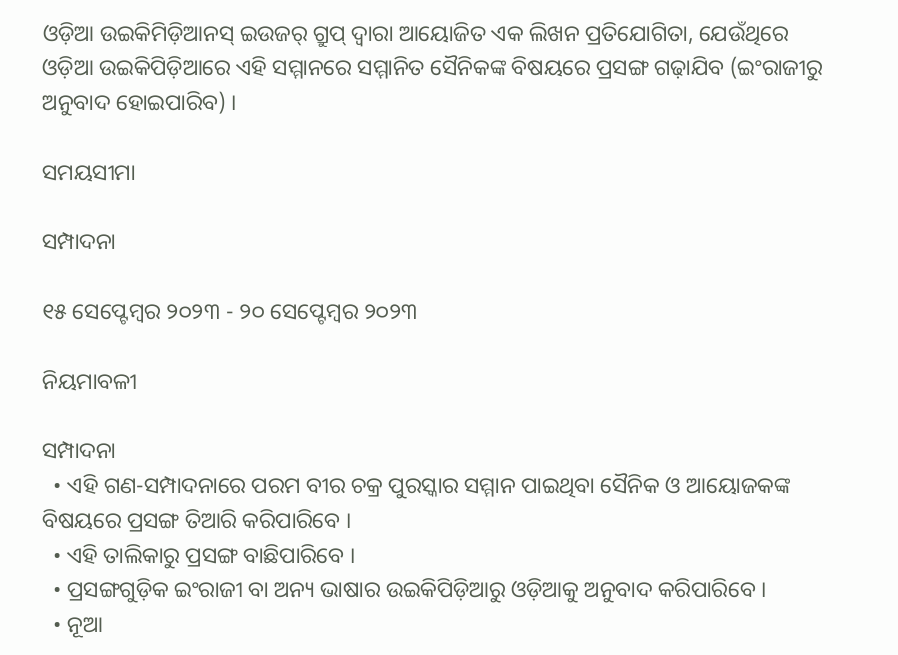ଓଡ଼ିଆ ଉଇକିମିଡ଼ିଆନସ୍ ଇଉଜର୍ ଗ୍ରୁପ୍ ଦ୍ୱାରା ଆୟୋଜିତ ଏକ ଲିଖନ ପ୍ରତିଯୋଗିତା, ଯେଉଁଥିରେ ଓଡ଼ିଆ ଉଇକିପିଡ଼ିଆରେ ଏହି ସମ୍ମାନରେ ସମ୍ମାନିତ ସୈନିକଙ୍କ ବିଷୟରେ ପ୍ରସଙ୍ଗ ଗଢ଼ାଯିବ (ଇଂରାଜୀରୁ ଅନୁବାଦ ହୋଇପାରିବ) ।

ସମୟସୀମା

ସମ୍ପାଦନା

୧୫ ସେପ୍ଟେମ୍ବର ୨୦୨୩ - ୨୦ ସେପ୍ଟେମ୍ବର ୨୦୨୩

ନିୟମାବଳୀ

ସମ୍ପାଦନା
  • ଏହି ଗଣ-ସମ୍ପାଦନାରେ ପରମ ବୀର ଚକ୍ର ପୁରସ୍କାର ସମ୍ମାନ ପାଇଥିବା ସୈନିକ ଓ ଆୟୋଜକଙ୍କ ବିଷୟରେ ପ୍ରସଙ୍ଗ ତିଆରି କରିପାରିବେ ।
  • ଏହି ତାଲିକାରୁ ପ୍ରସଙ୍ଗ ବାଛିପାରିବେ ।
  • ପ୍ରସଙ୍ଗଗୁଡ଼ିକ ଇଂରାଜୀ ବା ଅନ୍ୟ ଭାଷାର ଉଇକିପିଡ଼ିଆରୁ ଓଡ଼ିଆକୁ ଅନୁବାଦ କରିପାରିବେ ।
  • ନୂଆ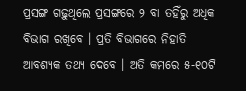ପ୍ରସଙ୍ଗ ଗଢ଼ୁଥିଲେ ପ୍ରସଙ୍ଗରେ ୨ ବା ତହିଁରୁ ଅଧିକ ବିଭାଗ ରଖିବେ । ପ୍ରତି ବିଭାଗରେ ନିହାତି ଆବଶ୍ୟକ ତଥ୍ୟ ଦେବେ । ଅତି କମରେ ୫-୧୦ଟି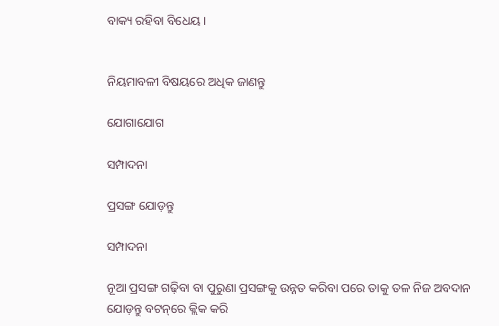ବାକ୍ୟ ରହିବା ବିଧେୟ ।


ନିୟମାବଳୀ ବିଷୟରେ ଅଧିକ ଜାଣନ୍ତୁ

ଯୋଗାଯୋଗ

ସମ୍ପାଦନା

ପ୍ରସଙ୍ଗ ଯୋଡ଼ନ୍ତୁ

ସମ୍ପାଦନା

ନୂଆ ପ୍ରସଙ୍ଗ ଗଢ଼ିବା ବା ପୁରୁଣା ପ୍ରସଙ୍ଗକୁ ଉନ୍ନତ କରିବା ପରେ ତାକୁ ତଳ ନିଜ ଅବଦାନ ଯୋଡ଼ନ୍ତୁ ବଟନ୍‌ରେ କ୍ଲିକ କରି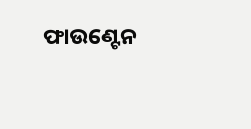ଫାଉଣ୍ଟେନ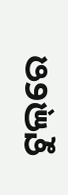ଟୁଲ୍‌ରେ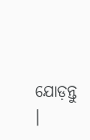ଯୋଡ଼ନ୍ତୁ ।